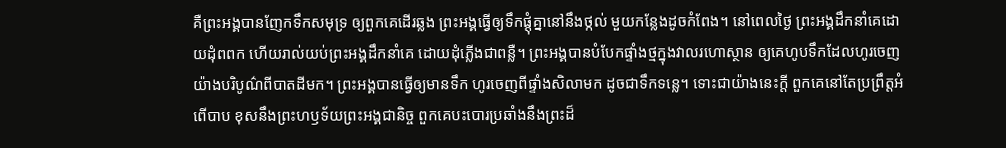គឺព្រះអង្គបានញែកទឹកសមុទ្រ ឲ្យពួកគេដើរឆ្លង ព្រះអង្គធ្វើឲ្យទឹកផ្ដុំគ្នានៅនឹងថ្កល់ មួយកន្លែងដូចកំពែង។ នៅពេលថ្ងៃ ព្រះអង្គដឹកនាំគេដោយដុំពពក ហើយរាល់យប់ព្រះអង្គដឹកនាំគេ ដោយដុំភ្លើងជាពន្លឺ។ ព្រះអង្គបានបំបែកផ្ទាំងថ្មក្នុងវាលរហោស្ថាន ឲ្យគេហូបទឹកដែលហូរចេញ យ៉ាងបរិបូណ៌ពីបាតដីមក។ ព្រះអង្គបានធ្វើឲ្យមានទឹក ហូរចេញពីផ្ទាំងសិលាមក ដូចជាទឹកទន្លេ។ ទោះជាយ៉ាងនេះក្ដី ពួកគេនៅតែប្រព្រឹត្តអំពើបាប ខុសនឹងព្រះហឫទ័យព្រះអង្គជានិច្ច ពួកគេបះបោរប្រឆាំងនឹងព្រះដ៏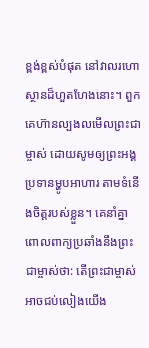ខ្ពង់ខ្ពស់បំផុត នៅវាលរហោស្ថានដ៏ហួតហែងនោះ។ ពួកគេហ៊ានល្បងលមើលព្រះជាម្ចាស់ ដោយសូមឲ្យព្រះអង្គប្រទានម្ហូបអាហារ តាមទំនើងចិត្តរបស់ខ្លួន។ គេនាំគ្នាពោលពាក្យប្រឆាំងនឹងព្រះជាម្ចាស់ថា: តើព្រះជាម្ចាស់អាចជប់លៀងយើង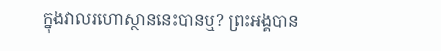ក្នុងវាលរហោស្ថាននេះបានឬ? ព្រះអង្គបាន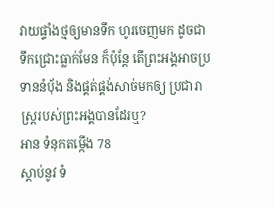វាយផ្ទាំងថ្មឲ្យមានទឹក ហូរចេញមក ដូចជាទឹកជ្រោះធ្លាក់មែន ក៏ប៉ុន្តែ តើព្រះអង្គអាចប្រទាននំបុ័ង និងផ្គត់ផ្គង់សាច់មកឲ្យ ប្រជារាស្ត្ររបស់ព្រះអង្គបានដែរឬ?
អាន ទំនុកតម្កើង 78
ស្ដាប់នូវ ទំ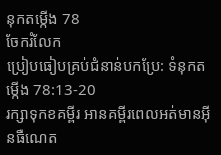នុកតម្កើង 78
ចែករំលែក
ប្រៀបធៀបគ្រប់ជំនាន់បកប្រែ: ទំនុកតម្កើង 78:13-20
រក្សាទុកខគម្ពីរ អានគម្ពីរពេលអត់មានអ៊ីនធឺណេត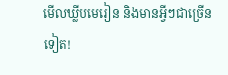មើលឃ្លីបមេរៀន និងមានអ្វីៗជាច្រើនទៀត!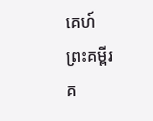គេហ៍
ព្រះគម្ពីរ
គ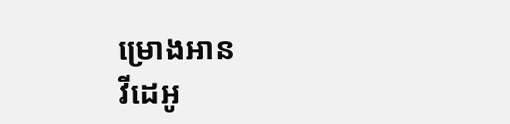ម្រោងអាន
វីដេអូ